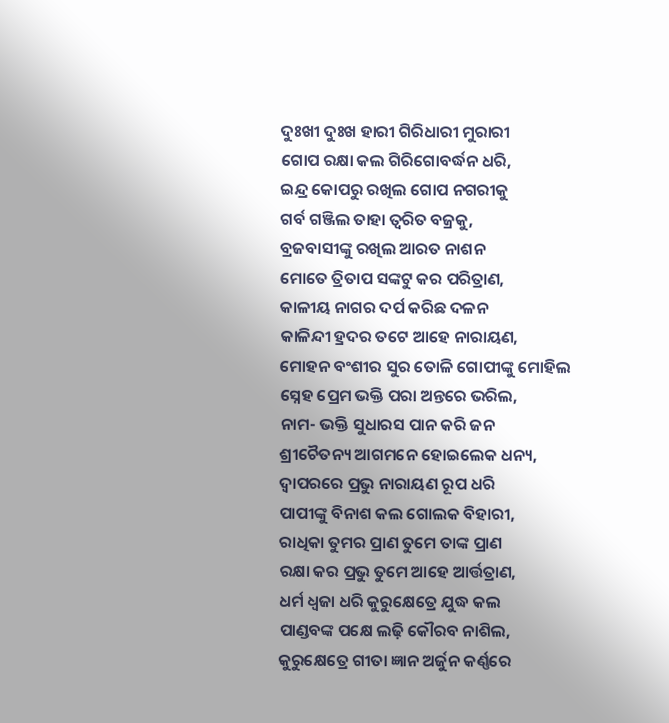ଦୁଃଖୀ ଦୁଃଖ ହାରୀ ଗିରିଧାରୀ ମୁରାରୀ
ଗୋପ ରକ୍ଷା କଲ ଗିରିଗୋବର୍ଦ୍ଧନ ଧରି,
ଇନ୍ଦ୍ର କୋପରୁ ରଖିଲ ଗୋପ ନଗରୀକୁ
ଗର୍ବ ଗଞ୍ଜିଲ ତାହା ତ୍ୱରିତ ବଜ୍ରକୁ,
ବ୍ରଜବାସୀଙ୍କୁ ରଖିଲ ଆରତ ନାଶନ
ମୋତେ ତ୍ରିତାପ ସଙ୍କଟୁ କର ପରିତ୍ରାଣ,
କାଳୀୟ ନାଗର ଦର୍ପ କରିଛ ଦଳନ
କାଳିନ୍ଦୀ ହ୍ରଦର ତଟେ ଆହେ ନାରାୟଣ,
ମୋହନ ବଂଶୀର ସୁର ତୋଳି ଗୋପୀଙ୍କୁ ମୋହିଲ
ସ୍ନେହ ପ୍ରେମ ଭକ୍ତି ପରା ଅନ୍ତରେ ଭରିଲ,
ନାମ- ଭକ୍ତି ସୁଧାରସ ପାନ କରି ଜନ
ଶ୍ରୀଚୈତନ୍ୟ ଆଗମନେ ହୋଇଲେକ ଧନ୍ୟ,
ଦ୍ୱାପରରେ ପ୍ରଭୁ ନାରାୟଣ ରୂପ ଧରି
ପାପୀଙ୍କୁ ବିନାଶ କଲ ଗୋଲକ ବିହାରୀ,
ରାଧିକା ତୁମର ପ୍ରାଣ ତୁମେ ତାଙ୍କ ପ୍ରାଣ
ରକ୍ଷା କର ପ୍ରଭୁ ତୁମେ ଆହେ ଆର୍ତ୍ତତ୍ରାଣ,
ଧର୍ମ ଧ୍ୱଜା ଧରି କୁରୁକ୍ଷେତ୍ରେ ଯୁଦ୍ଧ କଲ
ପାଣ୍ଡବଙ୍କ ପକ୍ଷେ ଲଢ଼ି କୌରବ ନାଶିଲ,
କୁରୁକ୍ଷେତ୍ରେ ଗୀତା ଜ୍ଞାନ ଅର୍ଜୁନ କର୍ଣ୍ଣରେ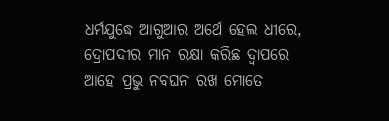ଧର୍ମଯୁଦ୍ଧେ ଆଗୁଆର ଅର୍ଥେ ହେଲ ଧୀରେ,
ଦ୍ରୋପଦୀର ମାନ ରକ୍ଷା କରିଛ ଦ୍ୱାପରେ
ଆହେ ପ୍ରଭୁ ନବଘନ ରଖ ମୋତେ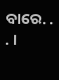ବାରେ. . . ।